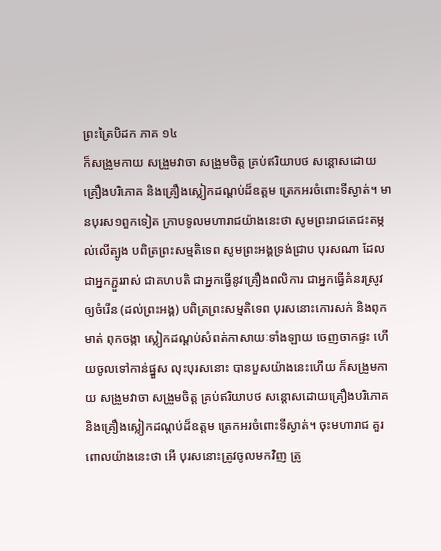ព្រះត្រៃបិដក ភាគ ១៤
ក៏សង្រួមកាយ សង្រួមវាចា សង្រួមចិត្ត គ្រប់ឥរិយាបថ សន្តោសដោយគ្រឿងបរិភោគ និងគ្រឿងស្លៀកដណ្តប់ដ៏ឧត្តម ត្រេកអរចំពោះទីស្ងាត់។ មានបុរស១ពួកទៀត ក្រាបទូលមហារាជយ៉ាងនេះថា សូមព្រះរាជតេជះតម្កល់លើត្បូង បពិត្រព្រះសម្មតិទេព សូមព្រះអង្គទ្រង់ជ្រាប បុរសណា ដែលជាអ្នកភ្ជួររាស់ ជាគហបតិ ជាអ្នកធ្វើនូវគ្រឿងពលិការ ជាអ្នកធ្វើគំនរស្រូវឲ្យចំរើន (ដល់ព្រះអង្គ) បពិត្រព្រះសម្មតិទេព បុរសនោះកោរសក់ និងពុកមាត់ ពុកចង្កា ស្លៀកដណ្តប់សំពត់កាសាយៈទាំងឡាយ ចេញចាកផ្ទះ ហើយចូលទៅកាន់ផ្នួស លុះបុរសនោះ បានបួសយ៉ាងនេះហើយ ក៏សង្រួមកាយ សង្រួមវាចា សង្រួមចិត្ត គ្រប់ឥរិយាបថ សន្តោសដោយគ្រឿងបរិភោគ និងគ្រឿងស្លៀកដណ្តប់ដ៏ឧត្តម ត្រេកអរចំពោះទីស្ងាត់។ ចុះមហារាជ គួរពោលយ៉ាងនេះថា អើ បុរសនោះត្រូវចូលមកវិញ ត្រូ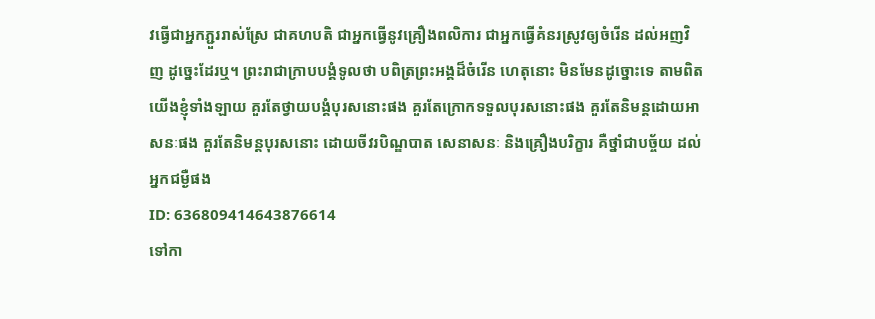វធ្វើជាអ្នកភ្ជួររាស់ស្រែ ជាគហបតិ ជាអ្នកធ្វើនូវគ្រឿងពលិការ ជាអ្នកធ្វើគំនរស្រូវឲ្យចំរើន ដល់អញវិញ ដូច្នេះដែរឬ។ ព្រះរាជាក្រាបបង្គំទូលថា បពិត្រព្រះអង្គដ៏ចំរើន ហេតុនោះ មិនមែនដូច្នោះទេ តាមពិត យើងខ្ញុំទាំងឡាយ គួរតែថ្វាយបង្គំបុរសនោះផង គួរតែក្រោកទទួលបុរសនោះផង គួរតែនិមន្តដោយអាសនៈផង គួរតែនិមន្តបុរសនោះ ដោយចីវរបិណ្ឌបាត សេនាសនៈ និងគ្រឿងបរិក្ខារ គឺថ្នាំជាបច្ច័យ ដល់អ្នកជម្ងឺផង
ID: 636809414643876614
ទៅកា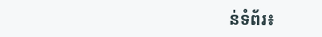ន់ទំព័រ៖